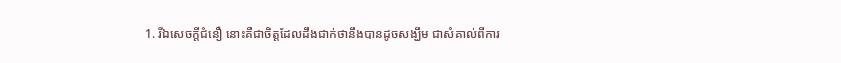1. រីឯសេចក្ដីជំនឿ នោះគឺជាចិត្តដែលដឹងជាក់ថានឹងបានដូចសង្ឃឹម ជាសំគាល់ពីការ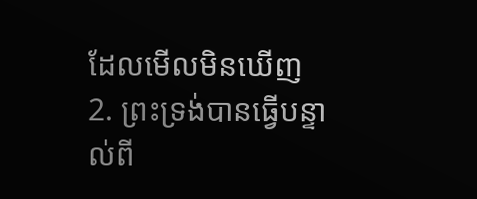ដែលមើលមិនឃើញ
2. ព្រះទ្រង់បានធ្វើបន្ទាល់ពី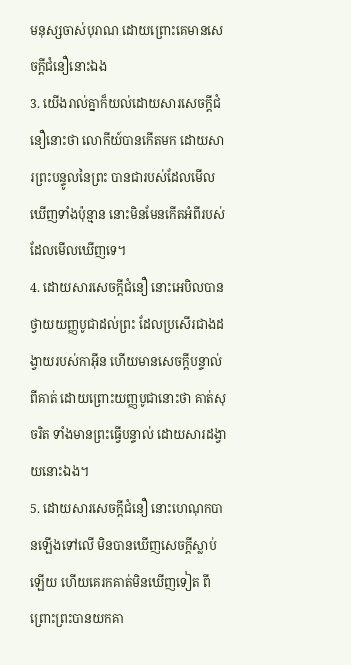មនុស្សចាស់បុរាណ ដោយព្រោះគេមានសេចក្ដីជំនឿនោះឯង
3. យើងរាល់គ្នាក៏យល់ដោយសារសេចក្ដីជំនឿនោះថា លោកីយ៍បានកើតមក ដោយសារព្រះបន្ទូលនៃព្រះ បានជារបស់ដែលមើលឃើញទាំងប៉ុន្មាន នោះមិនមែនកើតអំពីរបស់ដែលមើលឃើញទេ។
4. ដោយសារសេចក្ដីជំនឿ នោះអេបិលបានថ្វាយយញ្ញបូជាដល់ព្រះ ដែលប្រសើរជាងដង្វាយរបស់កាអ៊ីន ហើយមានសេចក្ដីបន្ទាល់ពីគាត់ ដោយព្រោះយញ្ញបូជានោះថា គាត់សុចរិត ទាំងមានព្រះធ្វើបន្ទាល់ ដោយសារដង្វាយនោះឯង។
5. ដោយសារសេចក្ដីជំនឿ នោះហេណុកបានឡើងទៅលើ មិនបានឃើញសេចក្ដីស្លាប់ឡើយ ហើយគេរកគាត់មិនឃើញទៀត ពីព្រោះព្រះបានយកគា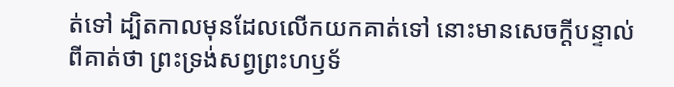ត់ទៅ ដ្បិតកាលមុនដែលលើកយកគាត់ទៅ នោះមានសេចក្ដីបន្ទាល់ពីគាត់ថា ព្រះទ្រង់សព្វព្រះហឫទ័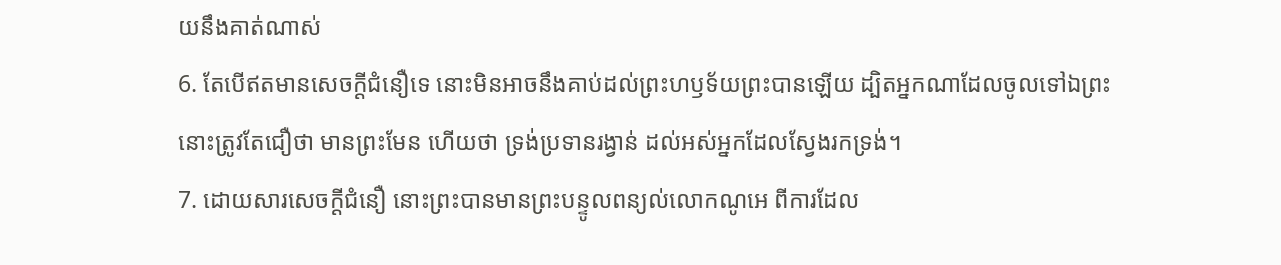យនឹងគាត់ណាស់
6. តែបើឥតមានសេចក្ដីជំនឿទេ នោះមិនអាចនឹងគាប់ដល់ព្រះហឫទ័យព្រះបានឡើយ ដ្បិតអ្នកណាដែលចូលទៅឯព្រះ នោះត្រូវតែជឿថា មានព្រះមែន ហើយថា ទ្រង់ប្រទានរង្វាន់ ដល់អស់អ្នកដែលស្វែងរកទ្រង់។
7. ដោយសារសេចក្ដីជំនឿ នោះព្រះបានមានព្រះបន្ទូលពន្យល់លោកណូអេ ពីការដែល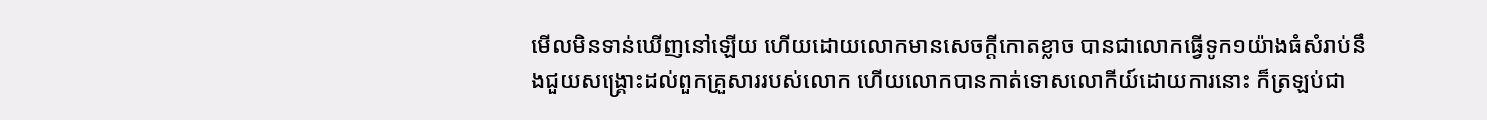មើលមិនទាន់ឃើញនៅឡើយ ហើយដោយលោកមានសេចក្ដីកោតខ្លាច បានជាលោកធ្វើទូក១យ៉ាងធំសំរាប់នឹងជួយសង្គ្រោះដល់ពួកគ្រួសាររបស់លោក ហើយលោកបានកាត់ទោសលោកីយ៍ដោយការនោះ ក៏ត្រឡប់ជា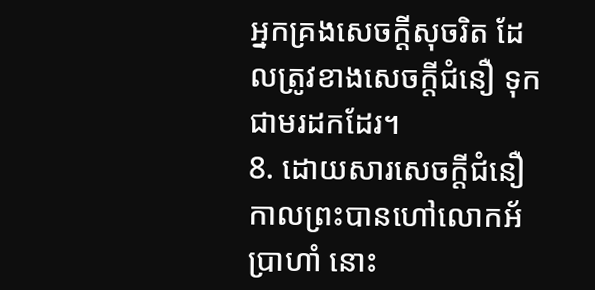អ្នកគ្រងសេចក្ដីសុចរិត ដែលត្រូវខាងសេចក្ដីជំនឿ ទុកជាមរដកដែរ។
8. ដោយសារសេចក្ដីជំនឿ កាលព្រះបានហៅលោកអ័ប្រាហាំ នោះ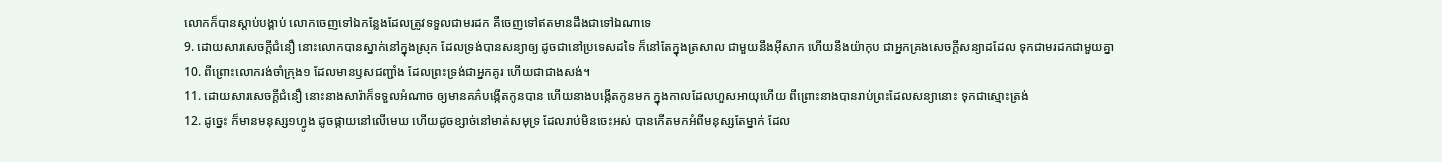លោកក៏បានស្តាប់បង្គាប់ លោកចេញទៅឯកន្លែងដែលត្រូវទទួលជាមរដក គឺចេញទៅឥតមានដឹងជាទៅឯណាទេ
9. ដោយសារសេចក្ដីជំនឿ នោះលោកបានស្នាក់នៅក្នុងស្រុក ដែលទ្រង់បានសន្យាឲ្យ ដូចជានៅប្រទេសដទៃ ក៏នៅតែក្នុងត្រសាល ជាមួយនឹងអ៊ីសាក ហើយនឹងយ៉ាកុប ជាអ្នកគ្រងសេចក្ដីសន្យាដដែល ទុកជាមរដកជាមួយគ្នា
10. ពីព្រោះលោករង់ចាំក្រុង១ ដែលមានឫសជញ្ជាំង ដែលព្រះទ្រង់ជាអ្នកគូរ ហើយជាជាងសង់។
11. ដោយសារសេចក្ដីជំនឿ នោះនាងសារ៉ាក៏ទទួលអំណាច ឲ្យមានគភ៌បង្កើតកូនបាន ហើយនាងបង្កើតកូនមក ក្នុងកាលដែលហួសអាយុហើយ ពីព្រោះនាងបានរាប់ព្រះដែលសន្យានោះ ទុកជាស្មោះត្រង់
12. ដូច្នេះ ក៏មានមនុស្ស១ហ្វូង ដូចផ្កាយនៅលើមេឃ ហើយដូចខ្សាច់នៅមាត់សមុទ្រ ដែលរាប់មិនចេះអស់ បានកើតមកអំពីមនុស្សតែម្នាក់ ដែល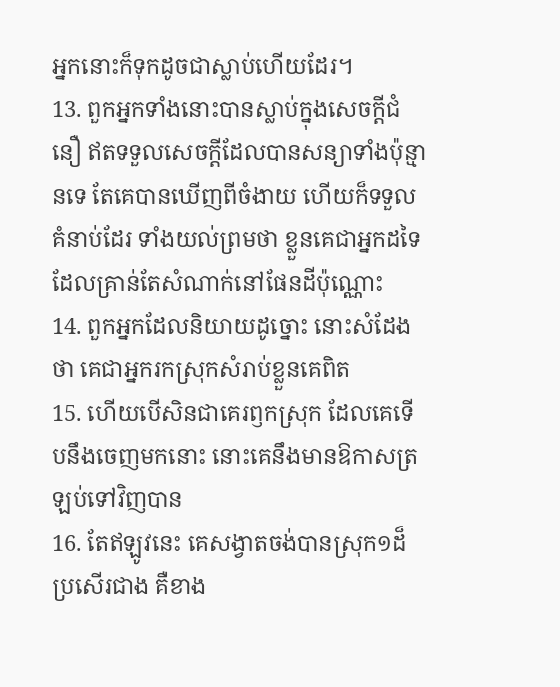អ្នកនោះក៏ទុកដូចជាស្លាប់ហើយដែរ។
13. ពួកអ្នកទាំងនោះបានស្លាប់ក្នុងសេចក្ដីជំនឿ ឥតទទួលសេចក្ដីដែលបានសន្យាទាំងប៉ុន្មានទេ តែគេបានឃើញពីចំងាយ ហើយក៏ទទួលគំនាប់ដែរ ទាំងយល់ព្រមថា ខ្លួនគេជាអ្នកដទៃ ដែលគ្រាន់តែសំណាក់នៅផែនដីប៉ុណ្ណោះ
14. ពួកអ្នកដែលនិយាយដូច្នោះ នោះសំដែងថា គេជាអ្នករកស្រុកសំរាប់ខ្លួនគេពិត
15. ហើយបើសិនជាគេរឭកស្រុក ដែលគេទើបនឹងចេញមកនោះ នោះគេនឹងមានឱកាសត្រឡប់ទៅវិញបាន
16. តែឥឡូវនេះ គេសង្វាតចង់បានស្រុក១ដ៏ប្រសើរជាង គឺខាង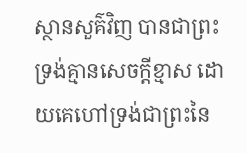ស្ថានសួគ៌វិញ បានជាព្រះទ្រង់គ្មានសេចក្ដីខ្មាស ដោយគេហៅទ្រង់ជាព្រះនៃ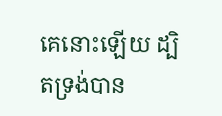គេនោះឡើយ ដ្បិតទ្រង់បាន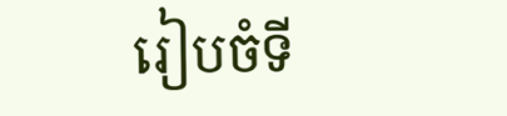រៀបចំទី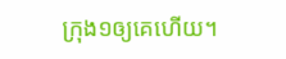ក្រុង១ឲ្យគេហើយ។